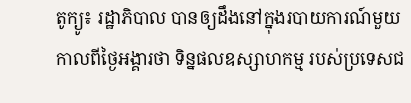តូក្យូ៖ រដ្ឋាភិបាល បានឲ្យដឹងនៅក្នុងរបាយការណ៍មួយ កាលពីថ្ងៃអង្គារថា ទិន្នផលឧស្សាហកម្ម របស់ប្រទេសជ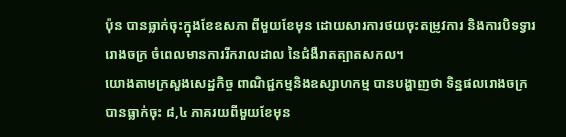ប៉ុន បានធ្លាក់ចុះក្នុងខែឧសភា ពីមួយខែមុន ដោយសារការថយចុះតម្រូវការ និងការបិទទ្វាររោងចក្រ ចំពេលមានការរីករាលដាល នៃជំងឺរាតត្បាតសកល។
យោងតាមក្រសួងសេដ្ឋកិច្ច ពាណិជ្ជកម្មនិងឧស្សាហកម្ម បានបង្ហាញថា ទិន្នផលរោងចក្រ បានធ្លាក់ចុះ ៨,៤ ភាគរយពីមួយខែមុន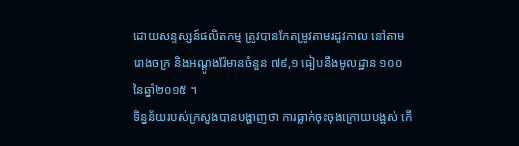ដោយសន្ទស្សន៍ផលិតកម្ម ត្រូវបានកែតម្រូវតាមរដូវកាល នៅតាមរោងចក្រ និងអណ្តូងរ៉ែមានចំនួន ៧៩,១ ធៀបនឹងមូលដ្ឋាន ១០០ នៃឆ្នាំ២០១៥ ។
ទិន្នន័យរបស់ក្រសួងបានបង្ហាញថា ការធ្លាក់ចុះចុងក្រោយបង្អស់ កើ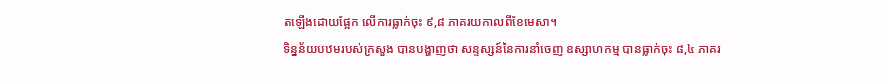តឡើងដោយផ្អែក លើការធ្លាក់ចុះ ៩,៨ ភាគរយកាលពីខែមេសា។
ទិន្នន័យបឋមរបស់ក្រសួង បានបង្ហាញថា សន្ទស្សន៍នៃការនាំចេញ ឧស្សាហកម្ម បានធ្លាក់ចុះ ៨,៤ ភាគរ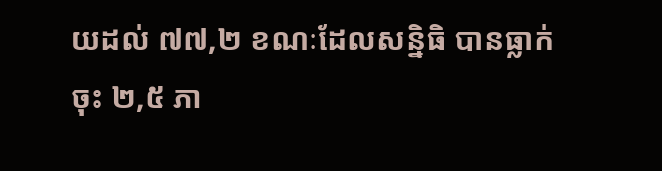យដល់ ៧៧,២ ខណៈដែលសន្និធិ បានធ្លាក់ចុះ ២,៥ ភា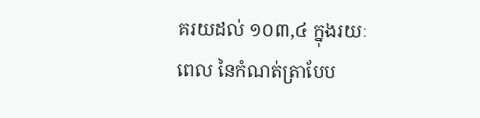គរយដល់ ១០៣,៤ ក្នុងរយៈពេល នៃកំណត់ត្រាបែប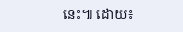នេះ៕ ដោយ៖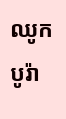ឈូក បូរ៉ា